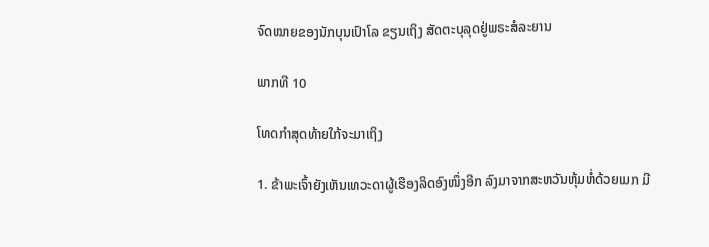ຈົດໝາຍຂອງນັກບຸນເປົາໂລ ຂຽນເຖິງ ສັດຕະບຸລຸດຢູ່ພຣະສໍລະຍານ

ພາກທີ 10

ໂທດກຳສຸດທ້າຍໃກ້ຈະມາເຖິງ

1. ຂ້າພະເຈົ້າຍັງເຫັນເທວະດາຜູ້ເຮືອງລິດອົງໜຶ່ງອີກ ລົງມາຈາກສະຫວັນຫຸ້ມຫໍ່ດ້ວຍເມກ ມີ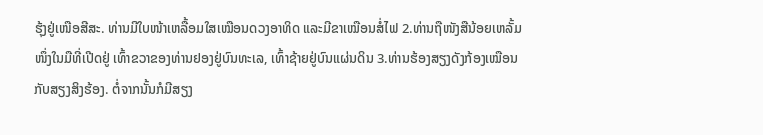ຮຸ້ງຢູ່ເໜືອສີສະ. ທ່ານມີໃບໜ້າເຫລື້ອມໃສເໝືອນດວງອາທິດ ແລະມີຂາເໝືອນສໍ່ໄຟ 2.ທ່ານຖືໜັງສືນ້ອຍເຫລັ້ມໜຶ່ງໃນມືທີ່ເປີດຢູ່ ເທົ້າຂວາຂອງທ່ານຢອງຢູ່ບົນທະເລ, ເທົ້າຊ້າຍຢູ່ບົນແຜ່ນດິນ 3.ທ່ານຮ້ອງສຽງດັງກ້ອງເໝືອນກັບສຽງສິງຮ້ອງ. ຕໍ່ຈາກນັ້ນກໍມີສຽງ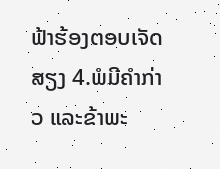ຟ້າຮ້ອງຕອບເຈັດສຽງ 4.ພໍມີຄຳກ່າວ ແລະຂ້າພະ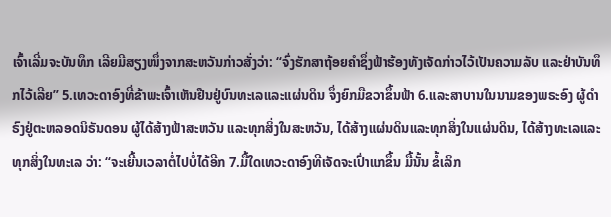ເຈົ້າເລີ່ມຈະບັນທຶກ ເລີຍມີສຽງໜຶ່ງຈາກສະຫວັນກ່າວສັ່ງວ່າ: “ຈົ່ງຮັກສາຖ້ອຍຄຳຊຶ່ງຟ້າຮ້ອງທັງເຈັດກ່າວໄວ້ເປັນຄວາມລັບ ແລະຢ່າບັນທຶກໄວ້ເລີຍ” 5.ເທວະດາອົງທີ່ຂ້າພະເຈົ້າເຫັນຢືນຢູ່ບົນທະເລແລະແຜ່ນດິນ ຈຶ່ງຍົກມືຂວາຂຶ້ນຟ້າ 6.ແລະສາບານໃນນາມຂອງພຣະອົງ ຜູ້ດຳຣົງຢູ່ຕະຫລອດນິຣັນດອນ ຜູ້ໄດ້ສ້າງຟ້າສະຫວັນ ແລະທຸກສິ່ງໃນສະຫວັນ, ໄດ້ສ້າງແຜ່ນດິນແລະທຸກສິ່ງໃນແຜ່ນດິນ, ໄດ້ສ້າງທະເລແລະທຸກສິ່ງໃນທະເລ ວ່າ: “ຈະເຍີ້ນເວລາຕໍ່ໄປບໍ່ໄດ້ອີກ 7.ມື້ໃດເທວະດາອົງທີເຈັດຈະເປົ່າແກຂຶ້ນ ມື້ນັ້ນ ຂໍ້ເລິກ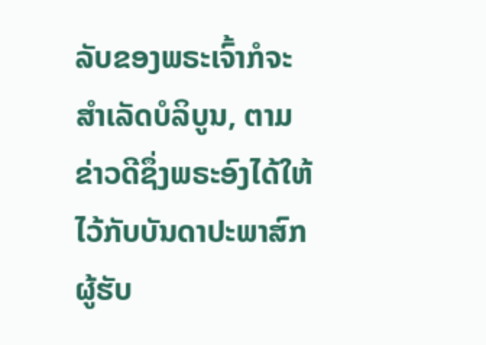ລັບຂອງພຣະເຈົ້າກໍຈະສຳເລັດບໍລິບູນ, ຕາມຂ່າວດີຊຶ່ງພຣະອົງໄດ້ໃຫ້ໄວ້ກັບບັນດາປະພາສົກ ຜູ້ຮັບ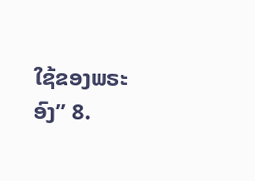ໃຊ້ຂອງພຣະອົງ” 8.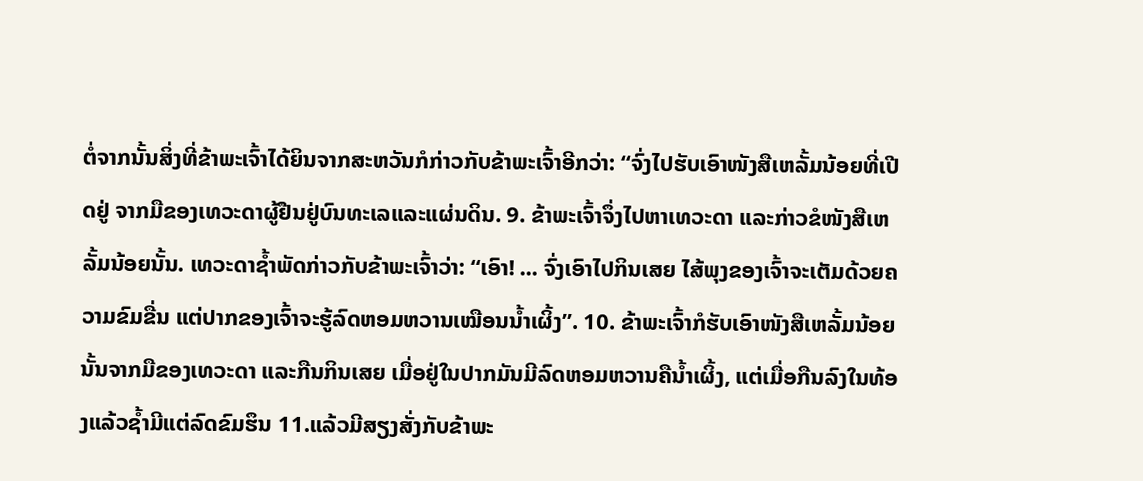ຕໍ່ຈາກນັ້ນສິ່ງທີ່ຂ້າພະເຈົ້າໄດ້ຍິນຈາກສະຫວັນກໍກ່າວກັບຂ້າພະເຈົ້າອີກວ່າ: “ຈົ່ງໄປຮັບເອົາໜັງສືເຫລັ້ມນ້ອຍທີ່ເປີດຢູ່ ຈາກມືຂອງເທວະດາຜູ້ຢືນຢູ່ບົນທະເລແລະແຜ່ນດິນ. 9. ຂ້າພະເຈົ້າຈຶ່ງໄປຫາເທວະດາ ແລະກ່າວຂໍໜັງສືເຫລັ້ມນ້ອຍນັ້ນ. ເທວະດາຊ້ຳພັດກ່າວກັບຂ້າພະເຈົ້າວ່າ: “ເອົາ! ... ຈົ່ງເອົາໄປກິນເສຍ ໄສ້ພຸງຂອງເຈົ້າຈະເຕັມດ້ວຍຄວາມຂົມຂື່ນ ແຕ່ປາກຂອງເຈົ້າຈະຮູ້ລົດຫອມຫວານເໝືອນນ້ຳເຜິ້ງ”. 10. ຂ້າພະເຈົ້າກໍຮັບເອົາໜັງສືເຫລັ້ມນ້ອຍນັ້ນຈາກມືຂອງເທວະດາ ແລະກືນກິນເສຍ ເມື່ອຢູ່ໃນປາກມັນມີລົດຫອມຫວານຄືນ້ຳເຜິ້ງ, ແຕ່ເມື່ອກືນລົງໃນທ້ອງແລ້ວຊ້ຳມີແຕ່ລົດຂົມຮຶນ 11.ແລ້ວມີສຽງສັ່ງກັບຂ້າພະ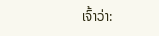ເຈົ້າວ່າ: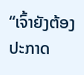“ເຈົ້າຍັງຕ້ອງປະກາດ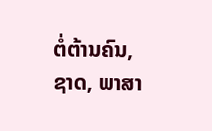ຕໍ່ຕ້ານຄົນ, ຊາດ, ພາສາ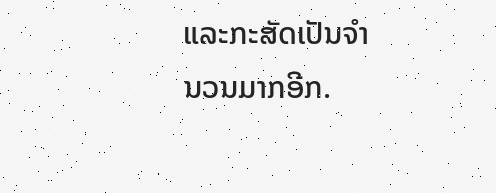ແລະກະສັດເປັນຈຳນວນມາກອີກ.